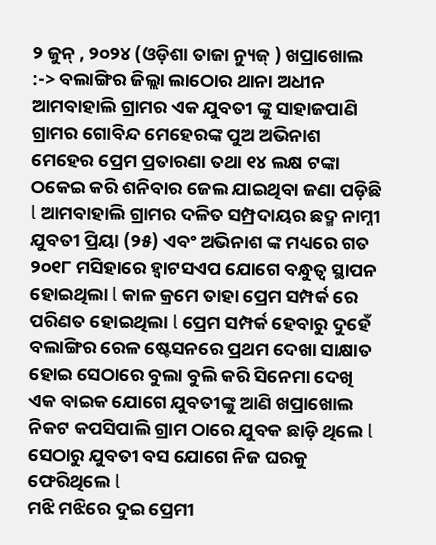୨ ଜୁନ୍ , ୨୦୨୪ (ଓଡ଼ିଶା ତାଜା ନ୍ୟୁଜ୍ ) ଖପ୍ରାଖୋଲ :-> ବଲାଙ୍ଗିର ଜିଲ୍ଲା ଲାଠୋର ଥାନା ଅଧୀନ ଆମବାହାଲି ଗ୍ରାମର ଏକ ଯୁବତୀ ଙ୍କୁ ସାହାଜପାଣି ଗ୍ରାମର ଗୋବିନ୍ଦ ମେହେରଙ୍କ ପୁଅ ଅଭିନାଶ ମେହେର ପ୍ରେମ ପ୍ରତାରଣା ତଥା ୧୪ ଲକ୍ଷ ଟଙ୍କା ଠକେଇ କରି ଶନିବାର ଜେଲ ଯାଇଥିବା ଜଣା ପଡ଼ିଛି l ଆମବାହାଲି ଗ୍ରାମର ଦଳିତ ସମ୍ପ୍ରଦାୟର ଛଦ୍ମ ନାମ୍ନୀ ଯୁବତୀ ପ୍ରିୟା (୨୫) ଏବଂ ଅଭିନାଶ ଙ୍କ ମଧ୍ୟରେ ଗତ ୨୦୧୮ ମସିହାରେ ହ୍ୱାଟସଏପ ଯୋଗେ ବନ୍ଧୁତ୍ୱ ସ୍ଥାପନ ହୋଇଥିଲା l କାଳ କ୍ରମେ ତାହା ପ୍ରେମ ସମ୍ପର୍କ ରେ ପରିଣତ ହୋଇଥିଲା l ପ୍ରେମ ସମ୍ପର୍କ ହେବାରୁ ଦୁହେଁ ବଲାଙ୍ଗିର ରେଳ ଷ୍ଟେସନରେ ପ୍ରଥମ ଦେଖା ସାକ୍ଷାତ ହୋଇ ସେଠାରେ ବୁଲା ବୁଲି କରି ସିନେମା ଦେଖି ଏକ ବାଇକ ଯୋଗେ ଯୁବତୀଙ୍କୁ ଆଣି ଖପ୍ରାଖୋଲ ନିକଟ କପସିପାଲି ଗ୍ରାମ ଠାରେ ଯୁବକ ଛାଡ଼ି ଥିଲେ l ସେଠାରୁ ଯୁବତୀ ବସ ଯୋଗେ ନିଜ ଘରକୁ ଫେରିଥିଲେ l
ମଝି ମଝିରେ ଦୁଇ ପ୍ରେମୀ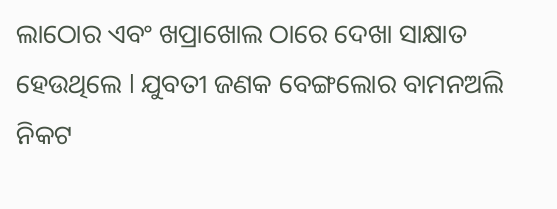ଲାଠୋର ଏବଂ ଖପ୍ରାଖୋଲ ଠାରେ ଦେଖା ସାକ୍ଷାତ ହେଉଥିଲେ l ଯୁବତୀ ଜଣକ ବେଙ୍ଗଲୋର ବାମନଅଲି ନିକଟ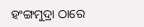ହଂଙ୍ଗମୁଦ୍ରା ଠାରେ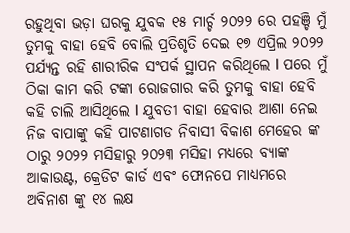ରହୁଥିବା ଭଡ଼ା ଘରକୁ ଯୁବକ ୧୫ ମାର୍ଚ୍ଚ ୨୦୨୨ ରେ ପହଞ୍ଚି ମୁଁ ତୁମକୁ ବାହା ହେବି ବୋଲି ପ୍ରତିଶୃତି ଦେଇ ୧୭ ଏପ୍ରିଲ ୨୦୨୨ ପର୍ଯ୍ୟନ୍ତ ରହି ଶାରୀରିକ ସଂପର୍କ ସ୍ଥାପନ କରିଥିଲେ l ପରେ ମୁଁ ଠିକା କାମ କରି ଟଙ୍କା ରୋଜଗାର କରି ତୁମକୁ ବାହା ହେବି କହି ଚାଲି ଆସିଥିଲେ l ଯୁବତୀ ବାହା ହେବାର ଆଶା ନେଇ ନିଜ ବାପାଙ୍କୁ କହି ପାଟଣାଗଡ ନିବାସୀ ବିକାଶ ମେହେର ଙ୍କ ଠାରୁ ୨୦୨୨ ମସିହାରୁ ୨୦୨୩ ମସିହା ମଧ୍ୟରେ ବ୍ୟାଙ୍କ ଆକାଉଣ୍ଟ, କ୍ରେଡିଟ କାର୍ଡ ଏବଂ ଫୋନପେ ମାଧ୍ୟମରେ ଅବିନାଶ ଙ୍କୁ ୧୪ ଲକ୍ଷ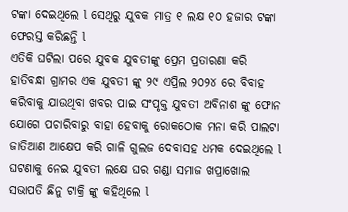ଟଙ୍କା ଦେଇଥିଲେ l ସେଥିରୁ ଯୁବକ ମାତ୍ର ୧ ଲକ୍ଷ ୧୦ ହଜାର ଟଙ୍କା ଫେରସ୍ତ କରିଛନ୍ତି l
ଏତିକି ଘଟିଲା ପରେ ଯୁବକ ଯୁବତୀଙ୍କୁ ପ୍ରେମ ପ୍ରତାରଣା କରି ହାତିବନ୍ଧା ଗ୍ରାମର ଏକ ଯୁବତୀ ଙ୍କୁ ୨୯ ଏପ୍ରିଲ ୨୦୨୪ ରେ ବିବାହ କରିବାକୁ ଯାଉଥିବା ଖବର ପାଇ ସଂପୃକ୍ତ ଯୁବତୀ ଅବିନାଶ ଙ୍କୁ ଫୋନ ଯୋଗେ ପଚାରିବାରୁ ବାହା ହେବାକୁ ରୋକଠୋକ ମନା କରି ପାଲଟା ଜାତିଆଣ ଆକ୍ଷେପ କରି ଗାଳି ଗୁଲଜ ଦେବାସହ ଧମକ ଦେଇଥିଲେ l ଘଟଣାକୁ ନେଇ ଯୁବତୀ ଲକ୍ଷେ ଘର ଗଣ୍ଡା ସମାଜ ଖପ୍ରାଖୋଲ ସଭାପତି ଛିନୁ ଟାକ୍ରି ଙ୍କୁ କହିଥିଲେ l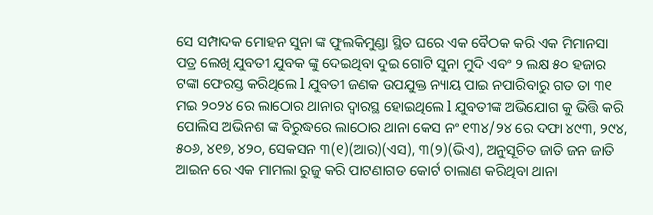ସେ ସମ୍ପାଦକ ମୋହନ ସୁନା ଙ୍କ ଫୁଲକିମୁଣ୍ଡା ସ୍ଥିତ ଘରେ ଏକ ବୈଠକ କରି ଏକ ମିମାନସା ପତ୍ର ଲେଖି ଯୁବତୀ ଯୁବକ ଙ୍କୁ ଦେଇଥିବା ଦୁଇ ଗୋଟି ସୁନା ମୁଦି ଏବଂ ୨ ଲକ୍ଷ ୫୦ ହଜାର ଟଙ୍କା ଫେରସ୍ତ କରିଥିଲେ l ଯୁବତୀ ଜଣକ ଉପଯୁକ୍ତ ନ୍ୟାୟ ପାଇ ନପାରିବାରୁ ଗତ ତା ୩୧ ମଇ ୨୦୨୪ ରେ ଲାଠୋର ଥାନାର ଦ୍ୱାରସ୍ଥ ହୋଇଥିଲେ l ଯୁବତୀଙ୍କ ଅଭିଯୋଗ କୁ ଭିତ୍ତି କରି ପୋଲିସ ଅଭିନଶ ଙ୍କ ବିରୁଦ୍ଧରେ ଲାଠୋର ଥାନା କେସ ନଂ ୧୩୪/୨୪ ରେ ଦଫା ୪୯୩, ୨୯୪, ୫୦୬, ୪୧୭, ୪୨୦, ସେକସନ ୩(୧)(ଆର)(ଏସ), ୩(୨)(ଭିଏ), ଅନୁସୂଚିତ ଜାତି ଜନ ଜାତି ଆଇନ ରେ ଏକ ମାମଲା ରୁଜୁ କରି ପାଟଣାଗଡ କୋର୍ଟ ଚାଲାଣ କରିଥିବା ଥାନା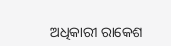ଅଧିକାରୀ ରାକେଶ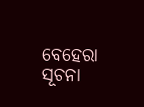ବେହେରା ସୂଚନା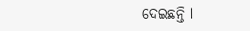ଦେଇଛନ୍ତି l